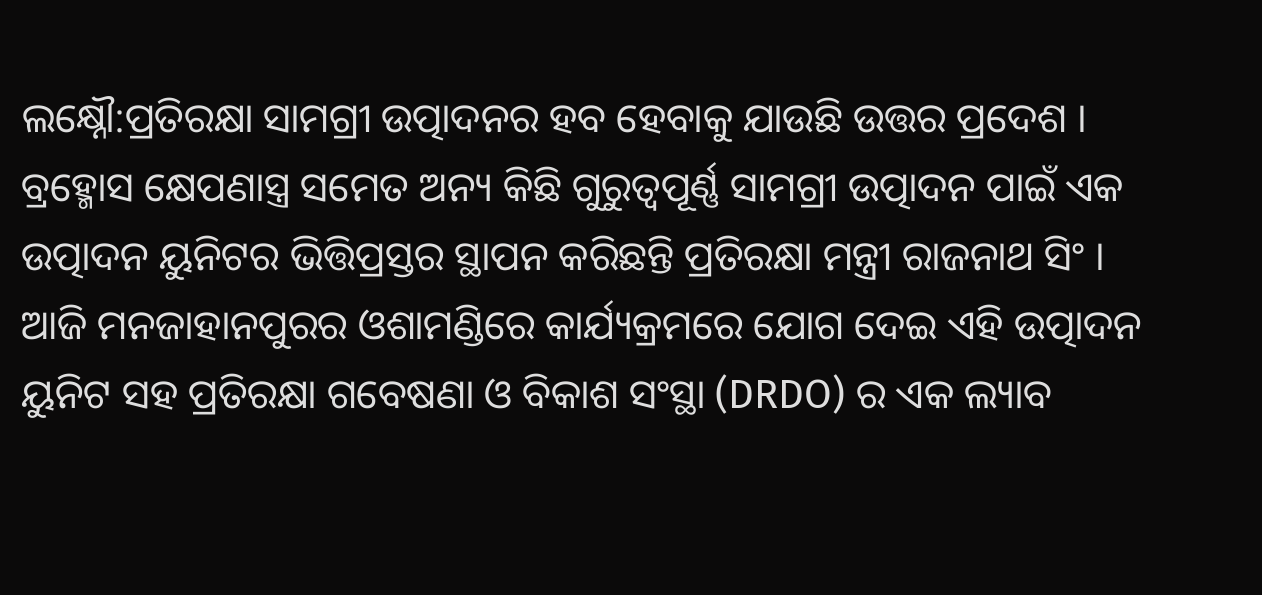ଲକ୍ଷ୍ନୌ:ପ୍ରତିରକ୍ଷା ସାମଗ୍ରୀ ଉତ୍ପାଦନର ହବ ହେବାକୁ ଯାଉଛି ଉତ୍ତର ପ୍ରଦେଶ । ବ୍ରହ୍ମୋସ କ୍ଷେପଣାସ୍ତ୍ର ସମେତ ଅନ୍ୟ କିଛି ଗୁରୁତ୍ବପୂର୍ଣ୍ଣ ସାମଗ୍ରୀ ଉତ୍ପାଦନ ପାଇଁ ଏକ ଉତ୍ପାଦନ ୟୁନିଟର ଭିତ୍ତିପ୍ରସ୍ତର ସ୍ଥାପନ କରିଛନ୍ତି ପ୍ରତିରକ୍ଷା ମନ୍ତ୍ରୀ ରାଜନାଥ ସିଂ । ଆଜି ମନଜାହାନପୁରର ଓଶାମଣ୍ଡିରେ କାର୍ଯ୍ୟକ୍ରମରେ ଯୋଗ ଦେଇ ଏହି ଉତ୍ପାଦନ ୟୁନିଟ ସହ ପ୍ରତିରକ୍ଷା ଗବେଷଣା ଓ ବିକାଶ ସଂସ୍ଥା (DRDO) ର ଏକ ଲ୍ୟାବ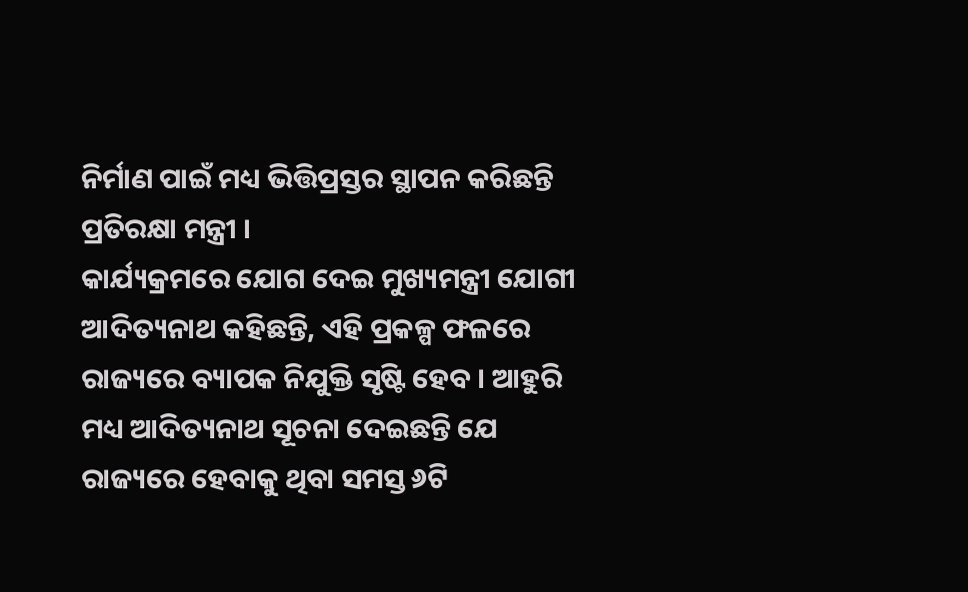ନିର୍ମାଣ ପାଇଁ ମଧ୍ୟ ଭିତ୍ତିପ୍ରସ୍ତର ସ୍ଥାପନ କରିଛନ୍ତି ପ୍ରତିରକ୍ଷା ମନ୍ତ୍ରୀ ।
କାର୍ଯ୍ୟକ୍ରମରେ ଯୋଗ ଦେଇ ମୁଖ୍ୟମନ୍ତ୍ରୀ ଯୋଗୀ ଆଦିତ୍ୟନାଥ କହିଛନ୍ତି, ଏହି ପ୍ରକଳ୍ପ ଫଳରେ ରାଜ୍ୟରେ ବ୍ୟାପକ ନିଯୁକ୍ତି ସୃଷ୍ଟି ହେବ । ଆହୁରି ମଧ୍ୟ ଆଦିତ୍ୟନାଥ ସୂଚନା ଦେଇଛନ୍ତି ଯେ ରାଜ୍ୟରେ ହେବାକୁ ଥିବା ସମସ୍ତ ୬ଟି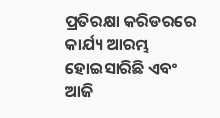ପ୍ରତିରକ୍ଷା କରିଡରରେ କାର୍ଯ୍ୟ ଆରମ୍ଭ ହୋଇସାରିଛି ଏବଂ ଆଜି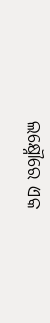ଲକ୍ଷ୍ନୌରେ ଏକ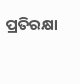ପ୍ରତିରକ୍ଷା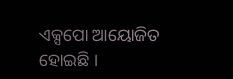ଏକ୍ସପୋ ଆୟୋଜିତ ହୋଇଛି ।